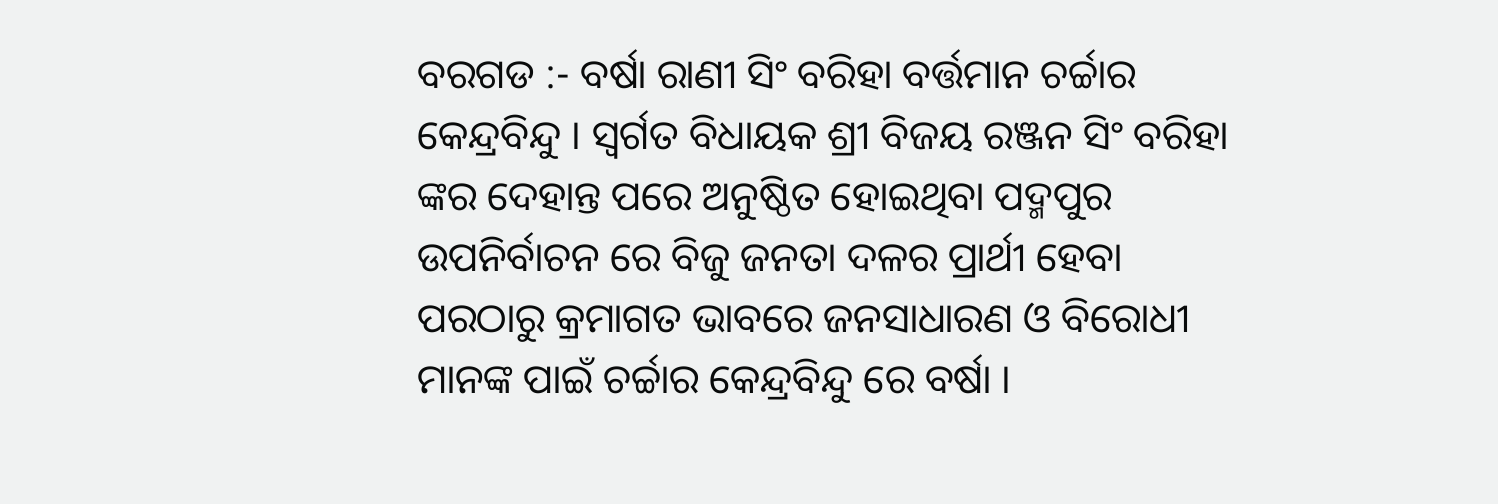ବରଗଡ :- ବର୍ଷା ରାଣୀ ସିଂ ବରିହା ବର୍ତ୍ତମାନ ଚର୍ଚ୍ଚାର କେନ୍ଦ୍ରବିନ୍ଦୁ । ସ୍ବର୍ଗତ ବିଧାୟକ ଶ୍ରୀ ବିଜୟ ରଞ୍ଜନ ସିଂ ବରିହା ଙ୍କର ଦେହାନ୍ତ ପରେ ଅନୁଷ୍ଠିତ ହୋଇଥିବା ପଦ୍ମପୁର ଉପନିର୍ବାଚନ ରେ ବିଜୁ ଜନତା ଦଳର ପ୍ରାର୍ଥୀ ହେବା ପରଠାରୁ କ୍ରମାଗତ ଭାବରେ ଜନସାଧାରଣ ଓ ବିରୋଧୀ ମାନଙ୍କ ପାଇଁ ଚର୍ଚ୍ଚାର କେନ୍ଦ୍ରବିନ୍ଦୁ ରେ ବର୍ଷା ।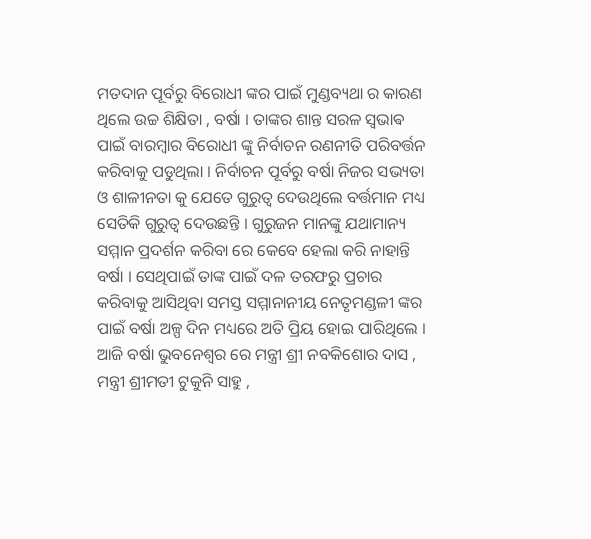ମତଦାନ ପୂର୍ବରୁ ବିରୋଧୀ ଙ୍କର ପାଇଁ ମୁଣ୍ଡବ୍ୟଥା ର କାରଣ ଥିଲେ ଉଚ୍ଚ ଶିକ୍ଷିତା , ବର୍ଷା । ତାଙ୍କର ଶାନ୍ତ ସରଳ ସ୍ଵଭାଵ ପାଇଁ ବାରମ୍ବାର ବିରୋଧୀ ଙ୍କୁ ନିର୍ବାଚନ ରଣନୀତି ପରିବର୍ତ୍ତନ କରିବାକୁ ପଡୁଥିଲା । ନିର୍ବାଚନ ପୂର୍ବରୁ ବର୍ଷା ନିଜର ସଭ୍ୟତା ଓ ଶାଳୀନତା କୁ ଯେତେ ଗୁରୁତ୍ୱ ଦେଉଥିଲେ ବର୍ତ୍ତମାନ ମଧ୍ୟ ସେତିକି ଗୁରୁତ୍ୱ ଦେଉଛନ୍ତି । ଗୁରୁଜନ ମାନଙ୍କୁ ଯଥାମାନ୍ୟ ସମ୍ମାନ ପ୍ରଦର୍ଶନ କରିବା ରେ କେବେ ହେଲା କରି ନାହାନ୍ତି ବର୍ଷା । ସେଥିପାଇଁ ତାଙ୍କ ପାଇଁ ଦଳ ତରଫରୁ ପ୍ରଚାର କରିବାକୁ ଆସିଥିବା ସମସ୍ତ ସମ୍ମାନାନୀୟ ନେତୃମଣ୍ଡଳୀ ଙ୍କର ପାଇଁ ବର୍ଷା ଅଳ୍ପ ଦିନ ମଧ୍ୟରେ ଅତି ପ୍ରିୟ ହୋଇ ପାରିଥିଲେ । ଆଜି ବର୍ଷା ଭୁବନେଶ୍ୱର ରେ ମନ୍ତ୍ରୀ ଶ୍ରୀ ନବକିଶୋର ଦାସ , ମନ୍ତ୍ରୀ ଶ୍ରୀମତୀ ଟୁକୁନି ସାହୁ ,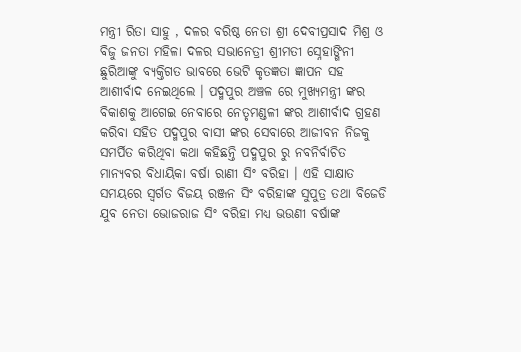ମନ୍ତ୍ରୀ ରିତା ସାହୁ , ଦଳର ବରିଷ୍ଠ ନେତା ଶ୍ରୀ ଦେବୀପ୍ରସାଦ ମିଶ୍ର ଓ ବିଜୁ ଜନତା ମହିଳା ଦଳର ସଭାନେତ୍ରୀ ଶ୍ରୀମତୀ ସ୍ନେହାଙ୍ଗିନୀ ଛୁରିଆଙ୍କୁ ବ୍ୟକ୍ତିଗତ ଭାବରେ ଭେଟି କୃତଜ୍ଞତା ଜ୍ଞାପନ ସହ ଆଶୀର୍ବାଦ ନେଇଥିଲେ । ପଦ୍ମପୁର ଅଞ୍ଚଳ ରେ ମୁଖ୍ୟମନ୍ତ୍ରୀ ଙ୍କର ବିକାଶକୁ ଆଗେଇ ନେବାରେ ନେତୃମଣ୍ଡଳୀ ଙ୍କର ଆଶୀର୍ବାଦ ଗ୍ରହଣ କରିବା ସହିତ ପଦ୍ମପୁର ବାସୀ ଙ୍କର ସେବାରେ ଆଜୀବନ ନିଜକୁ ସମର୍ପିତ କରିଥିବା କଥା କହିଛନ୍ତି ପଦ୍ମପୁର ରୁ ନବନିର୍ବାଚିତ ମାନ୍ୟବର ବିଧାୟିକା ବର୍ଷା ରାଣୀ ସିଂ ବରିହା । ଏହି ସାକ୍ଷାତ ସମୟରେ ସ୍ବର୍ଗତ ବିଜୟ ରଞ୍ଜନ ସିଂ ବରିହାଙ୍କ ସୁପୁତ୍ର ତଥା ବିଜେଡି ଯୁବ ନେତା ଭୋଜରାଜ ସିଂ ବରିହା ମଧ୍ୟ ଭଉଣୀ ବର୍ଷାଙ୍କ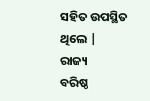ସହିତ ଉପସ୍ଥିତ ଥିଲେ |
ରାଜ୍ୟ
ବରିଷ୍ଠ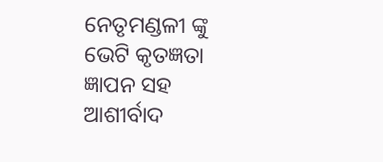ନେତୃମଣ୍ଡଳୀ ଙ୍କୁ ଭେଟି କୃତଜ୍ଞତା ଜ୍ଞାପନ ସହ ଆଶୀର୍ବାଦ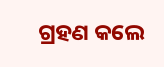ଗ୍ରହଣ କଲେ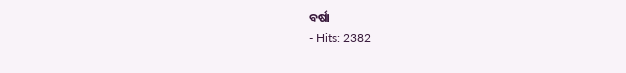ବର୍ଷା
- Hits: 2382